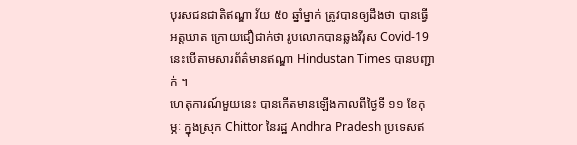បុរសជនជាតិឥណ្ឌា វ័យ ៥០ ឆ្នាំម្នាក់ ត្រូវបានឲ្យដឹងថា បានធ្វើអត្តឃាត ក្រោយជឿជាក់ថា រូបលោកបានឆ្លងវីរុស Covid-19 នេះបើតាមសារព័ត៌មានឥណ្ឌា Hindustan Times បានបញ្ជាក់ ។
ហេតុការណ៍មួយនេះ បានកើតមានឡើងកាលពីថ្ងៃទី ១១ ខែកុម្ភៈ ក្នុងស្រុក Chittor នៃរដ្ឋ Andhra Pradesh ប្រទេសឥ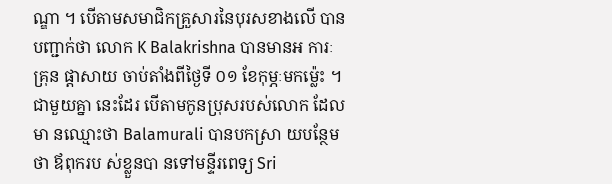ណ្ឌា ។ បើតាមសមាជិកគ្រួសារនៃបុរសខាងលើ បានបញ្ជាក់ថា លោក K Balakrishna បានមានអ ការៈគ្រុន ផ្ដាសាយ ចាប់តាំងពីថ្ងៃទី ០១ ខែកុម្ភៈមកម៉្លេះ ។ជាមួយគ្នា នេះដែរ បើតាមកូនប្រុសរបស់លោក ដែលមា នឈ្មោះថា Balamurali បានបកស្រា យបន្ថែមថា ឪពុករប ស់ខ្លួនបា នទៅមន្ទីរពេទ្យ Sri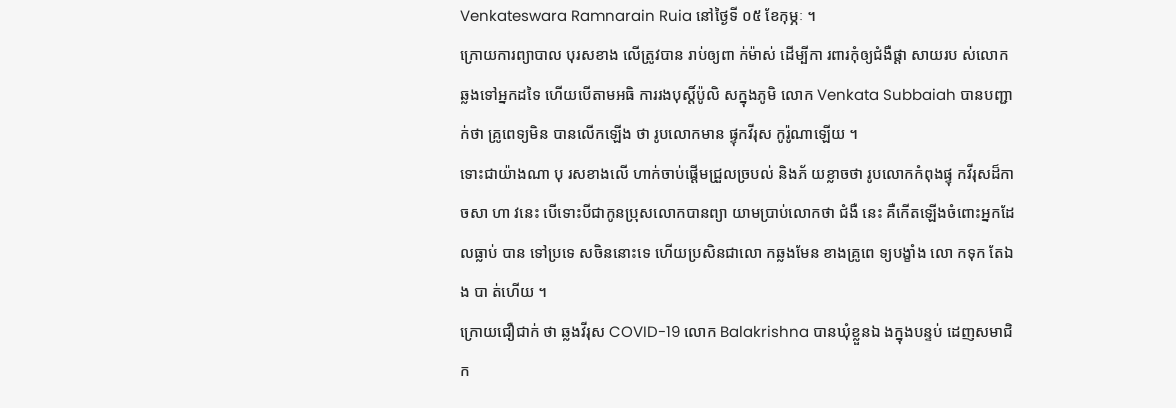Venkateswara Ramnarain Ruia នៅថ្ងៃទី ០៥ ខែកុម្ភៈ ។
ក្រោយការព្យាបាល បុរសខាង លើត្រូវបាន រាប់ឲ្យពា ក់ម៉ាស់ ដើម្បីកា រពារកុំឲ្យជំងឺផ្ដា សាយរប ស់លោក ឆ្លងទៅអ្នកដទៃ ហើយបើតាមអធិ ការរងបុស្តិ៍ប៉ូលិ សក្នុងភូមិ លោក Venkata Subbaiah បានបញ្ជាក់ថា គ្រូពេទ្យមិន បានលើកឡើង ថា រូបលោកមាន ផ្ទុកវីរុស កូរ៉ូណាឡើយ ។
ទោះជាយ៉ាងណា បុ រសខាងលើ ហាក់ចាប់ផ្ដើមជ្រួលច្របល់ និងភ័ យខ្លាចថា រូបលោកកំពុងផ្ទុ កវីរុសដ៏កាចសា ហា វនេះ បើទោះបីជាកូនប្រុសលោកបានព្យា យាមប្រាប់លោកថា ជំងឺ នេះ គឺកើតឡើងចំពោះអ្នកដែ លធ្លាប់ បាន ទៅប្រទេ សចិននោះទេ ហើយប្រសិនជាលោ កឆ្លងមែន ខាងគ្រូពេ ទ្យបង្ខាំង លោ កទុក តែឯង បា ត់ហើយ ។
ក្រោយជឿជាក់ ថា ឆ្លងវីរុស COVID-19 លោក Balakrishna បានឃុំខ្លួនឯ ងក្នុងបន្ទប់ ដេញសមាជិក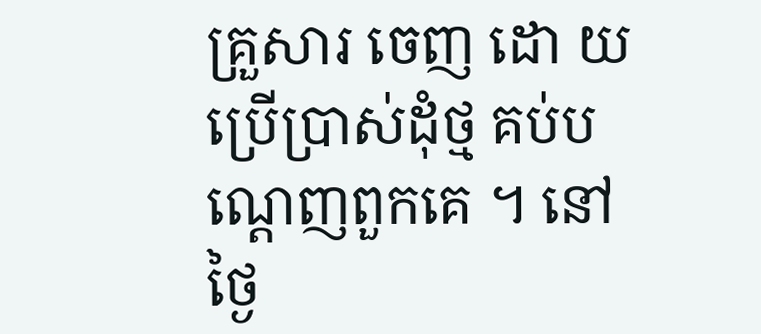គ្រួសារ ចេញ ដោ យប្រើប្រាស់ដុំថ្ម គប់ប ណ្ដេញពួកគេ ។ នៅថ្ងៃ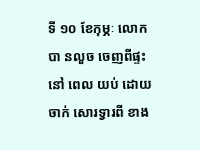ទី ១០ ខែកុម្ភៈ លោកបា នលួច ចេញពីផ្ទះនៅ ពេល យប់ ដោយចាក់ សោរទ្វារពី ខាង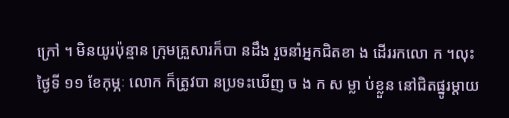ក្រៅ ។ មិនយូរប៉ុន្មាន ក្រុមគ្រួសារក៏បា នដឹង រួចនាំអ្នកជិតខា ង ដើររកលោ ក ។លុះថ្ងៃទី ១១ ខែកុម្ភៈ លោក ក៏ត្រូវបា នប្រទះឃើញ ច ង ក ស ម្លា ប់ខ្លួន នៅជិតផ្នូរម្ដាយ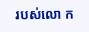របស់លោ ក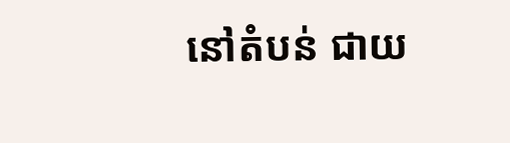នៅតំបន់ ជាយ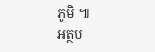ភូមិ ៕
អត្ថប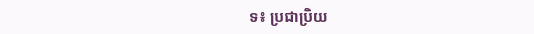ទ៖ ប្រជាប្រិយ